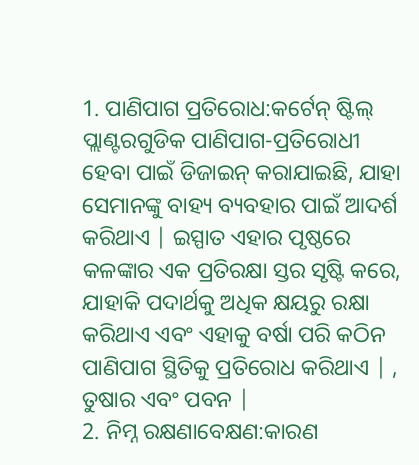1. ପାଣିପାଗ ପ୍ରତିରୋଧ:କର୍ଟେନ୍ ଷ୍ଟିଲ୍ ପ୍ଲାଣ୍ଟରଗୁଡିକ ପାଣିପାଗ-ପ୍ରତିରୋଧୀ ହେବା ପାଇଁ ଡିଜାଇନ୍ କରାଯାଇଛି, ଯାହା ସେମାନଙ୍କୁ ବାହ୍ୟ ବ୍ୟବହାର ପାଇଁ ଆଦର୍ଶ କରିଥାଏ | ଇସ୍ପାତ ଏହାର ପୃଷ୍ଠରେ କଳଙ୍କାର ଏକ ପ୍ରତିରକ୍ଷା ସ୍ତର ସୃଷ୍ଟି କରେ, ଯାହାକି ପଦାର୍ଥକୁ ଅଧିକ କ୍ଷୟରୁ ରକ୍ଷା କରିଥାଏ ଏବଂ ଏହାକୁ ବର୍ଷା ପରି କଠିନ ପାଣିପାଗ ସ୍ଥିତିକୁ ପ୍ରତିରୋଧ କରିଥାଏ | , ତୁଷାର ଏବଂ ପବନ |
2. ନିମ୍ନ ରକ୍ଷଣାବେକ୍ଷଣ:କାରଣ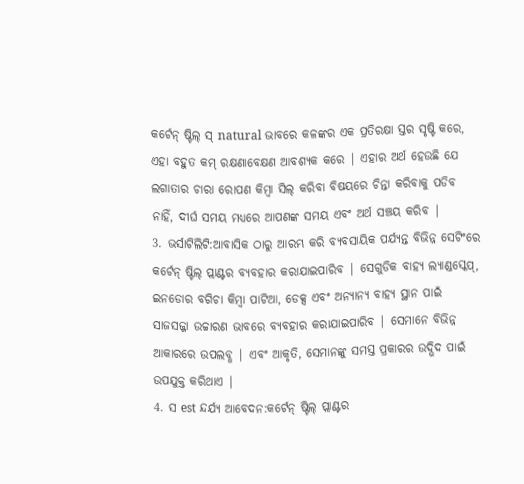କର୍ଟେନ୍ ଷ୍ଟିଲ୍ ସ୍ natural ଭାବରେ କଳଙ୍କର ଏକ ପ୍ରତିରକ୍ଷା ସ୍ତର ସୃଷ୍ଟି କରେ, ଏହା ବହୁତ କମ୍ ରକ୍ଷଣାବେକ୍ଷଣ ଆବଶ୍ୟକ କରେ | ଏହାର ଅର୍ଥ ହେଉଛି ଯେ ଲଗାତାର ଚାରା ରୋପଣ କିମ୍ବା ସିଲ୍ କରିବା ବିଷୟରେ ଚିନ୍ତା କରିବାକୁ ପଡିବ ନାହିଁ, ଦୀର୍ଘ ସମୟ ମଧ୍ୟରେ ଆପଣଙ୍କ ସମୟ ଏବଂ ଅର୍ଥ ସଞ୍ଚୟ କରିବ |
3. ଭର୍ସାଟିଲିଟି:ଆବାସିକ ଠାରୁ ଆରମ୍ଭ କରି ବ୍ୟବସାୟିକ ପର୍ଯ୍ୟନ୍ତ ବିଭିନ୍ନ ସେଟିଂରେ କର୍ଟେନ୍ ଷ୍ଟିଲ୍ ପ୍ଲାଣ୍ଟର ବ୍ୟବହାର କରାଯାଇପାରିବ | ସେଗୁଡିକ ବାହ୍ୟ ଲ୍ୟାଣ୍ଡସ୍କେପ୍, ଇନଡୋର ବଗିଚା କିମ୍ବା ପାଟିଆ, ଡେକ୍ସ ଏବଂ ଅନ୍ୟାନ୍ୟ ବାହ୍ୟ ସ୍ଥାନ ପାଇଁ ସାଜସଜ୍ଜା ଉଚ୍ଚାରଣ ଭାବରେ ବ୍ୟବହାର କରାଯାଇପାରିବ | ସେମାନେ ବିଭିନ୍ନ ଆକାରରେ ଉପଲବ୍ଧ | ଏବଂ ଆକୃତି, ସେମାନଙ୍କୁ ସମସ୍ତ ପ୍ରକାରର ଉଦ୍ଭିଦ ପାଇଁ ଉପଯୁକ୍ତ କରିଥାଏ |
4. ସ est ନ୍ଦର୍ଯ୍ୟ ଆବେଦନ:କର୍ଟେନ୍ ଷ୍ଟିଲ୍ ପ୍ଲାଣ୍ଟର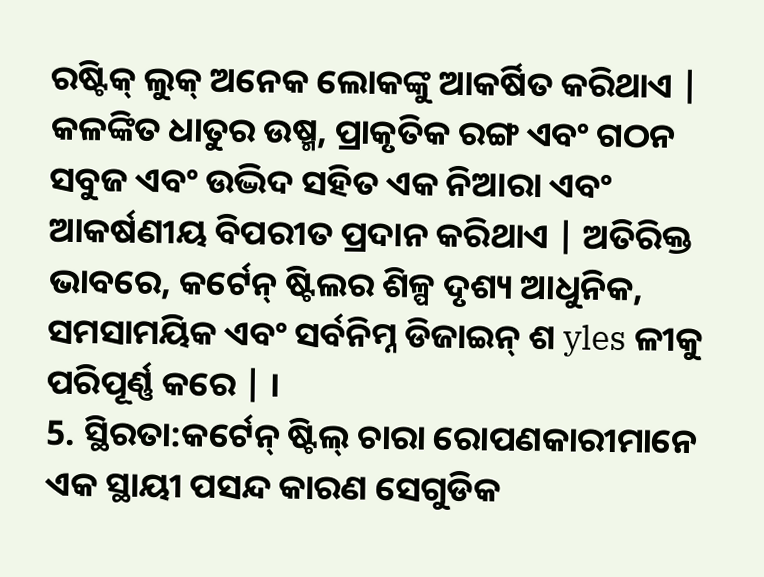ରଷ୍ଟିକ୍ ଲୁକ୍ ଅନେକ ଲୋକଙ୍କୁ ଆକର୍ଷିତ କରିଥାଏ | କଳଙ୍କିତ ଧାତୁର ଉଷ୍ମ, ପ୍ରାକୃତିକ ରଙ୍ଗ ଏବଂ ଗଠନ ସବୁଜ ଏବଂ ଉଦ୍ଭିଦ ସହିତ ଏକ ନିଆରା ଏବଂ ଆକର୍ଷଣୀୟ ବିପରୀତ ପ୍ରଦାନ କରିଥାଏ | ଅତିରିକ୍ତ ଭାବରେ, କର୍ଟେନ୍ ଷ୍ଟିଲର ଶିଳ୍ପ ଦୃଶ୍ୟ ଆଧୁନିକ, ସମସାମୟିକ ଏବଂ ସର୍ବନିମ୍ନ ଡିଜାଇନ୍ ଶ yles ଳୀକୁ ପରିପୂର୍ଣ୍ଣ କରେ | ।
5. ସ୍ଥିରତା:କର୍ଟେନ୍ ଷ୍ଟିଲ୍ ଚାରା ରୋପଣକାରୀମାନେ ଏକ ସ୍ଥାୟୀ ପସନ୍ଦ କାରଣ ସେଗୁଡିକ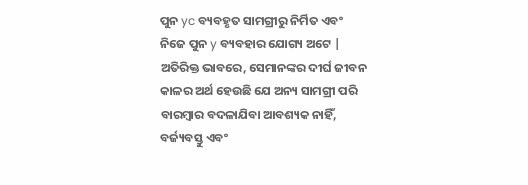ପୁନ yc ବ୍ୟବହୃତ ସାମଗ୍ରୀରୁ ନିର୍ମିତ ଏବଂ ନିଜେ ପୁନ y ବ୍ୟବହାର ଯୋଗ୍ୟ ଅଟେ | ଅତିରିକ୍ତ ଭାବରେ, ସେମାନଙ୍କର ଦୀର୍ଘ ଜୀବନ କାଳର ଅର୍ଥ ହେଉଛି ଯେ ଅନ୍ୟ ସାମଗ୍ରୀ ପରି ବାରମ୍ବାର ବଦଳାଯିବା ଆବଶ୍ୟକ ନାହିଁ, ବର୍ଜ୍ୟବସ୍ତୁ ଏବଂ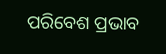ପରିବେଶ ପ୍ରଭାବ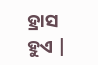ହ୍ରାସ ହୁଏ |